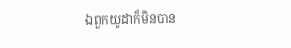ឯពួកយូដាក៏មិនបាន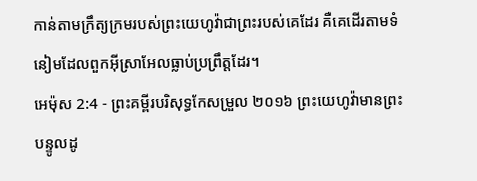កាន់តាមក្រឹត្យក្រមរបស់ព្រះយេហូវ៉ាជាព្រះរបស់គេដែរ គឺគេដើរតាមទំនៀមដែលពួកអ៊ីស្រាអែលធ្លាប់ប្រព្រឹត្តដែរ។
អេម៉ុស 2:4 - ព្រះគម្ពីរបរិសុទ្ធកែសម្រួល ២០១៦ ព្រះយេហូវ៉ាមានព្រះបន្ទូលដូ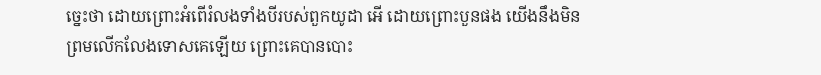ច្នេះថា ដោយព្រោះអំពើរំលងទាំងបីរបស់ពួកយូដា អើ ដោយព្រោះបួនផង យើងនឹងមិនព្រមលើកលែងទោសគេឡើយ ព្រោះគេបានបោះ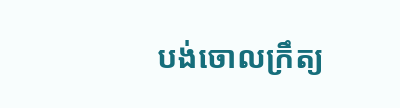បង់ចោលក្រឹត្យ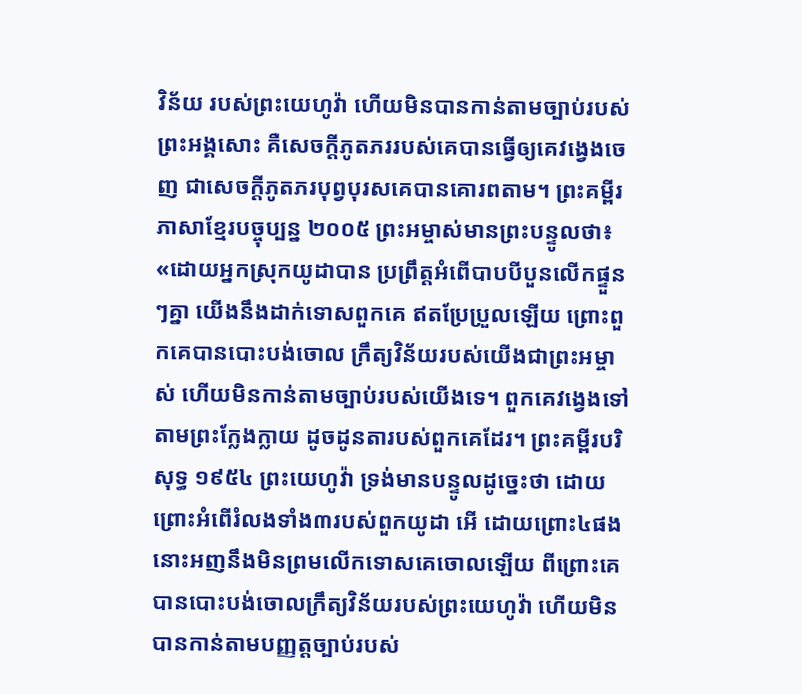វិន័យ របស់ព្រះយេហូវ៉ា ហើយមិនបានកាន់តាមច្បាប់របស់ព្រះអង្គសោះ គឺសេចក្ដីភូតភររបស់គេបានធ្វើឲ្យគេវង្វេងចេញ ជាសេចក្ដីភូតភរបុព្វបុរសគេបានគោរពតាម។ ព្រះគម្ពីរភាសាខ្មែរបច្ចុប្បន្ន ២០០៥ ព្រះអម្ចាស់មានព្រះបន្ទូលថា៖ «ដោយអ្នកស្រុកយូដាបាន ប្រព្រឹត្តអំពើបាបបីបួនលើកផ្ទួនៗគ្នា យើងនឹងដាក់ទោសពួកគេ ឥតប្រែប្រួលឡើយ ព្រោះពួកគេបានបោះបង់ចោល ក្រឹត្យវិន័យរបស់យើងជាព្រះអម្ចាស់ ហើយមិនកាន់តាមច្បាប់របស់យើងទេ។ ពួកគេវង្វេងទៅតាមព្រះក្លែងក្លាយ ដូចដូនតារបស់ពួកគេដែរ។ ព្រះគម្ពីរបរិសុទ្ធ ១៩៥៤ ព្រះយេហូវ៉ា ទ្រង់មានបន្ទូលដូច្នេះថា ដោយព្រោះអំពើរំលងទាំង៣របស់ពួកយូដា អើ ដោយព្រោះ៤ផង នោះអញនឹងមិនព្រមលើកទោសគេចោលឡើយ ពីព្រោះគេបានបោះបង់ចោលក្រឹត្យវិន័យរបស់ព្រះយេហូវ៉ា ហើយមិនបានកាន់តាមបញ្ញត្តច្បាប់របស់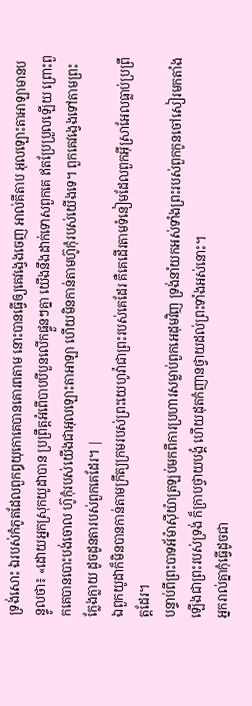ទ្រង់សោះ ឯរបស់កំភូតដែលពួកឰយុកោគេបានគោរពតាម នោះបានធ្វើឲ្យគេវង្វេងចេញ អាល់គីតាប អុលឡោះតាអាឡាមានបន្ទូលថា៖ «ដោយអ្នកស្រុកយូដាបាន ប្រព្រឹត្តអំពើបាបបីបួនលើកផ្ទួនៗគ្នា យើងនឹងដាក់ទោសពួកគេ ឥតប្រែប្រួលឡើយ ព្រោះពួកគេបានបោះបង់ចោល ហ៊ូកុំរបស់យើងជាអុលឡោះតាអាឡា ហើយមិនកាន់តាមហ៊ូកុំរបស់យើងទេ។ ពួកគេវង្វេងទៅតាមព្រះក្លែងក្លាយ ដូចដូនតារបស់ពួកគេដែរ។ |
ឯពួកយូដាក៏មិនបានកាន់តាមក្រឹត្យក្រមរបស់ព្រះយេហូវ៉ាជាព្រះរបស់គេដែរ គឺគេដើរតាមទំនៀមដែលពួកអ៊ីស្រាអែលធ្លាប់ប្រព្រឹត្តដែរ។
បន្ទាប់ពីព្រះបាទអ័ម៉ាស៊ីយ៉ាត្រឡប់មកពីការប្រហារសម្លាប់ពួកអេដុមវិញ ទ្រង់នាំយកអស់ទាំងព្រះរបស់ពួកកូនចៅសៀរមកតាំងឡើងជាព្រះរបស់ទ្រង់ ក៏ក្រាបថ្វាយបង្គំ ហើយដុតកំញានថ្វាយដល់ព្រះទាំងអស់នោះ។
អ្នករាល់គ្នាកុំធ្វើដូចជា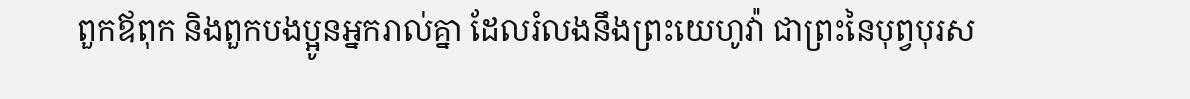ពួកឪពុក និងពួកបងប្អូនអ្នករាល់គ្នា ដែលរំលងនឹងព្រះយេហូវ៉ា ជាព្រះនៃបុព្វបុរស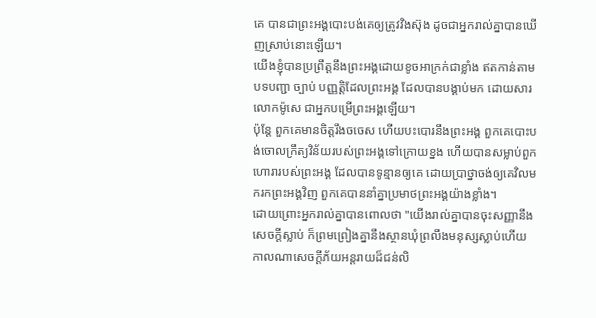គេ បានជាព្រះអង្គបោះបង់គេឲ្យត្រូវវិងស៊ុង ដូចជាអ្នករាល់គ្នាបានឃើញស្រាប់នោះឡើយ។
យើងខ្ញុំបានប្រព្រឹត្តនឹងព្រះអង្គដោយខូចអាក្រក់ជាខ្លាំង ឥតកាន់តាមបទបញ្ជា ច្បាប់ បញ្ញត្តិដែលព្រះអង្គ ដែលបានបង្គាប់មក ដោយសារលោកម៉ូសេ ជាអ្នកបម្រើព្រះអង្គឡើយ។
ប៉ុន្តែ ពួកគេមានចិត្តរឹងចចេស ហើយបះបោរនឹងព្រះអង្គ ពួកគេបោះបង់ចោលក្រឹត្យវិន័យរបស់ព្រះអង្គទៅក្រោយខ្នង ហើយបានសម្លាប់ពួកហោរារបស់ព្រះអង្គ ដែលបានទូន្មានឲ្យគេ ដោយប្រាថ្នាចង់ឲ្យគេវិលមករកព្រះអង្គវិញ ពួកគេបាននាំគ្នាប្រមាថព្រះអង្គយ៉ាងខ្លាំង។
ដោយព្រោះអ្នករាល់គ្នាបានពោលថា "យើងរាល់គ្នាបានចុះសញ្ញានឹងសេចក្ដីស្លាប់ ក៏ព្រមព្រៀងគ្នានឹងស្ថានឃុំព្រលឹងមនុស្សស្លាប់ហើយ កាលណាសេចក្ដីភ័យអន្តរាយដ៏ជន់លិ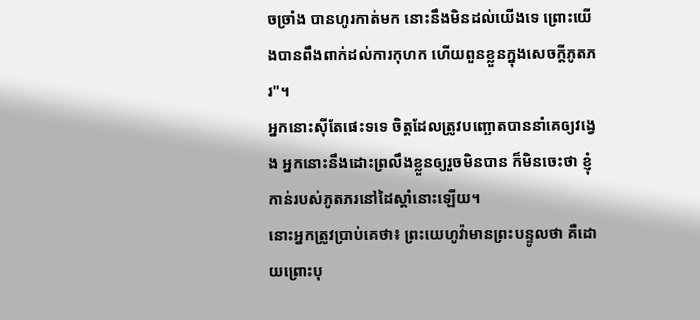ចច្រាំង បានហូរកាត់មក នោះនឹងមិនដល់យើងទេ ព្រោះយើងបានពឹងពាក់ដល់ការកុហក ហើយពួនខ្លួនក្នុងសេចក្ដីភូតភរ"។
អ្នកនោះស៊ីតែផេះទទេ ចិត្តដែលត្រូវបញ្ឆោតបាននាំគេឲ្យវង្វេង អ្នកនោះនឹងដោះព្រលឹងខ្លួនឲ្យរួចមិនបាន ក៏មិនចេះថា ខ្ញុំកាន់របស់ភូតភរនៅដៃស្តាំនោះឡើយ។
នោះអ្នកត្រូវប្រាប់គេថា៖ ព្រះយេហូវ៉ាមានព្រះបន្ទូលថា គឺដោយព្រោះបុ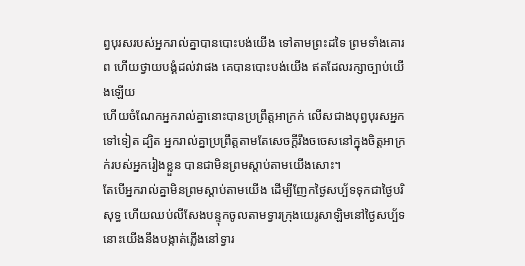ព្វបុរសរបស់អ្នករាល់គ្នាបានបោះបង់យើង ទៅតាមព្រះដទៃ ព្រមទាំងគោរព ហើយថ្វាយបង្គំដល់វាផង គេបានបោះបង់យើង ឥតដែលរក្សាច្បាប់យើងឡើយ
ហើយចំណែកអ្នករាល់គ្នានោះបានប្រព្រឹត្តអាក្រក់ លើសជាងបុព្វបុរសអ្នកទៅទៀត ដ្បិត អ្នករាល់គ្នាប្រព្រឹត្តតាមតែសេចក្ដីរឹងចចេសនៅក្នុងចិត្តអាក្រក់របស់អ្នករៀងខ្លួន បានជាមិនព្រមស្តាប់តាមយើងសោះ។
តែបើអ្នករាល់គ្នាមិនព្រមស្តាប់តាមយើង ដើម្បីញែកថ្ងៃសប្ប័ទទុកជាថ្ងៃបរិសុទ្ធ ហើយឈប់លីសែងបន្ទុកចូលតាមទ្វារក្រុងយេរូសាឡិមនៅថ្ងៃសប្ប័ទ នោះយើងនឹងបង្កាត់ភ្លើងនៅទ្វារ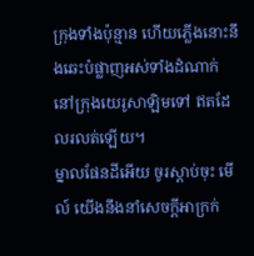ក្រុងទាំងប៉ុន្មាន ហើយភ្លើងនោះនឹងឆេះបំផ្លាញអស់ទាំងដំណាក់ នៅក្រុងយេរូសាឡិមទៅ ឥតដែលរលត់ឡើយ។
ម្នាលផែនដីអើយ ចូរស្តាប់ចុះ មើល៍ យើងនឹងនាំសេចក្ដីអាក្រក់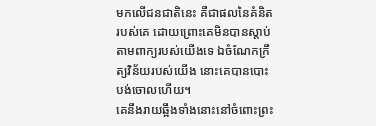មកលើជនជាតិនេះ គឺជាផលនៃគំនិតរបស់គេ ដោយព្រោះគេមិនបានស្តាប់តាមពាក្យរបស់យើងទេ ឯចំណែកក្រឹត្យវិន័យរបស់យើង នោះគេបានបោះបង់ចោលហើយ។
គេនឹងរាយឆ្អឹងទាំងនោះនៅចំពោះព្រះ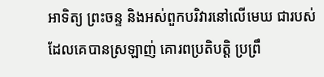អាទិត្យ ព្រះចន្ទ និងអស់ពួកបរិវារនៅលើមេឃ ជារបស់ដែលគេបានស្រឡាញ់ គោរពប្រតិបត្តិ ប្រព្រឹ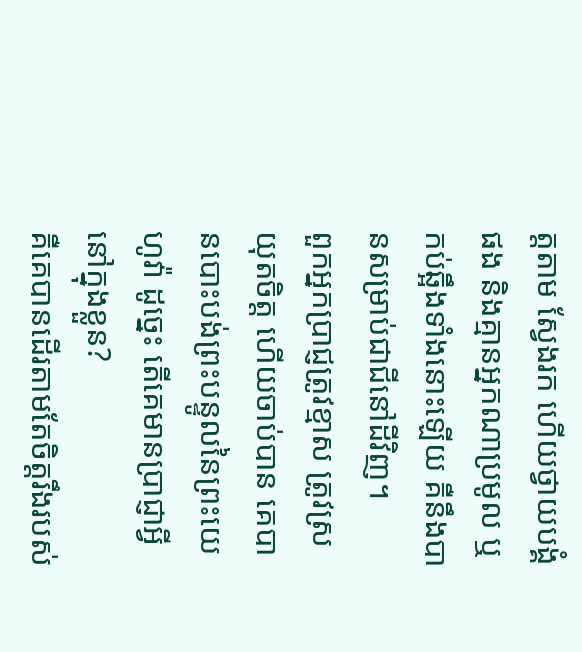ត្តតាម ស្វែងរក ហើយថ្វាយបង្គំផង និងគ្មានអ្នកណាប្រមូល ឬកប់ឆ្អឹងទាំងនោះឡើយ គឺនឹងបានសម្រាប់ជាជីនៅដីវិញ។
ពួកអ្នកប្រាជ្ញត្រូវខ្មាស ត្រូវស្រយុតចិត្ត ហើយចាប់បាន គេបានបោះបង់ព្រះបន្ទូលនៃព្រះយេហូវ៉ា ដូច្នេះ តើគេមានប្រាជ្ញាអ្វីនៅក្នុងខ្លួន?
គឺគេបានដើរតាមតែចិត្តរឹងរបស់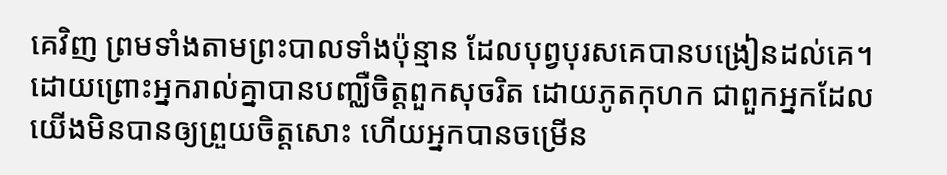គេវិញ ព្រមទាំងតាមព្រះបាលទាំងប៉ុន្មាន ដែលបុព្វបុរសគេបានបង្រៀនដល់គេ។
ដោយព្រោះអ្នករាល់គ្នាបានបញ្ឈឺចិត្តពួកសុចរិត ដោយភូតកុហក ជាពួកអ្នកដែលយើងមិនបានឲ្យព្រួយចិត្តសោះ ហើយអ្នកបានចម្រើន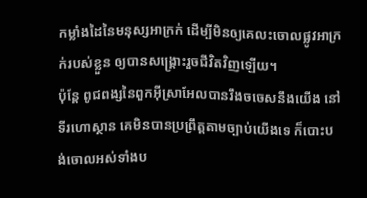កម្លាំងដៃនៃមនុស្សអាក្រក់ ដើម្បីមិនឲ្យគេលះចោលផ្លូវអាក្រក់របស់ខ្លួន ឲ្យបានសង្គ្រោះរួចជីវិតវិញឡើយ។
ប៉ុន្តែ ពូជពង្សនៃពួកអ៊ីស្រាអែលបានរឹងចចេសនឹងយើង នៅទីរហោស្ថាន គេមិនបានប្រព្រឹត្តតាមច្បាប់យើងទេ ក៏បោះបង់ចោលអស់ទាំងប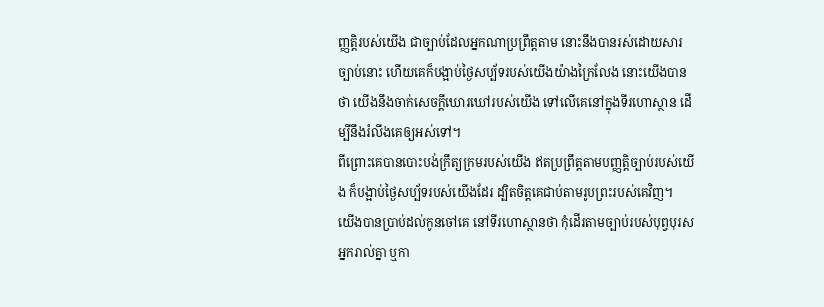ញ្ញត្តិរបស់យើង ជាច្បាប់ដែលអ្នកណាប្រព្រឹត្តតាម នោះនឹងបានរស់ដោយសារច្បាប់នោះ ហើយគេក៏បង្អាប់ថ្ងៃសប្ប័ទរបស់យើងយ៉ាងក្រៃលែង នោះយើងបានថា យើងនឹងចាក់សេចក្ដីឃោរឃៅរបស់យើង ទៅលើគេនៅក្នុងទីរហោស្ថាន ដើម្បីនឹងរំលីងគេឲ្យអស់ទៅ។
ពីព្រោះគេបានបោះបង់ក្រឹត្យក្រមរបស់យើង ឥតប្រព្រឹត្តតាមបញ្ញត្តិច្បាប់របស់យើង ក៏បង្អាប់ថ្ងៃសប្ប័ទរបស់យើងដែរ ដ្បិតចិត្តគេជាប់តាមរូបព្រះរបស់គេវិញ។
យើងបានប្រាប់ដល់កូនចៅគេ នៅទីរហោស្ថានថា កុំដើរតាមច្បាប់របស់បុព្វបុរសអ្នករាល់គ្នា ឬកា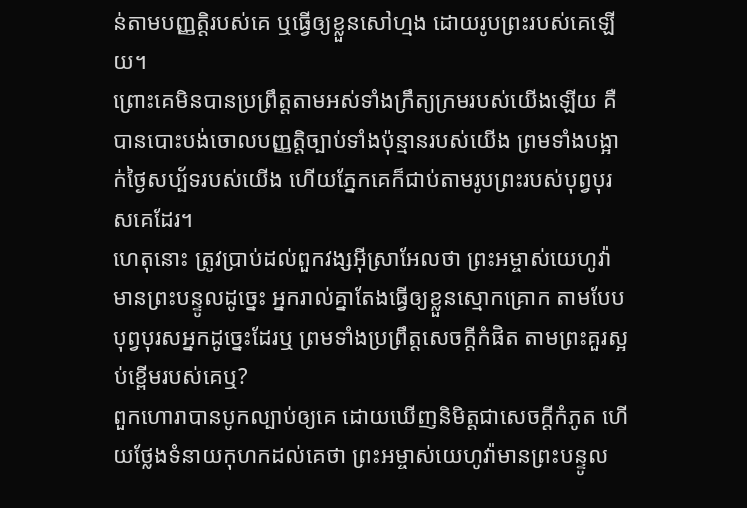ន់តាមបញ្ញត្តិរបស់គេ ឬធ្វើឲ្យខ្លួនសៅហ្មង ដោយរូបព្រះរបស់គេឡើយ។
ព្រោះគេមិនបានប្រព្រឹត្តតាមអស់ទាំងក្រឹត្យក្រមរបស់យើងឡើយ គឺបានបោះបង់ចោលបញ្ញត្តិច្បាប់ទាំងប៉ុន្មានរបស់យើង ព្រមទាំងបង្អាក់ថ្ងៃសប្ប័ទរបស់យើង ហើយភ្នែកគេក៏ជាប់តាមរូបព្រះរបស់បុព្វបុរសគេដែរ។
ហេតុនោះ ត្រូវប្រាប់ដល់ពួកវង្សអ៊ីស្រាអែលថា ព្រះអម្ចាស់យេហូវ៉ាមានព្រះបន្ទូលដូច្នេះ អ្នករាល់គ្នាតែងធ្វើឲ្យខ្លួនស្មោកគ្រោក តាមបែបបុព្វបុរសអ្នកដូច្នេះដែរឬ ព្រមទាំងប្រព្រឹត្តសេចក្ដីកំផិត តាមព្រះគួរស្អប់ខ្ពើមរបស់គេឬ?
ពួកហោរាបានបូកល្បាប់ឲ្យគេ ដោយឃើញនិមិត្តជាសេចក្ដីកំភូត ហើយថ្លែងទំនាយកុហកដល់គេថា ព្រះអម្ចាស់យេហូវ៉ាមានព្រះបន្ទូល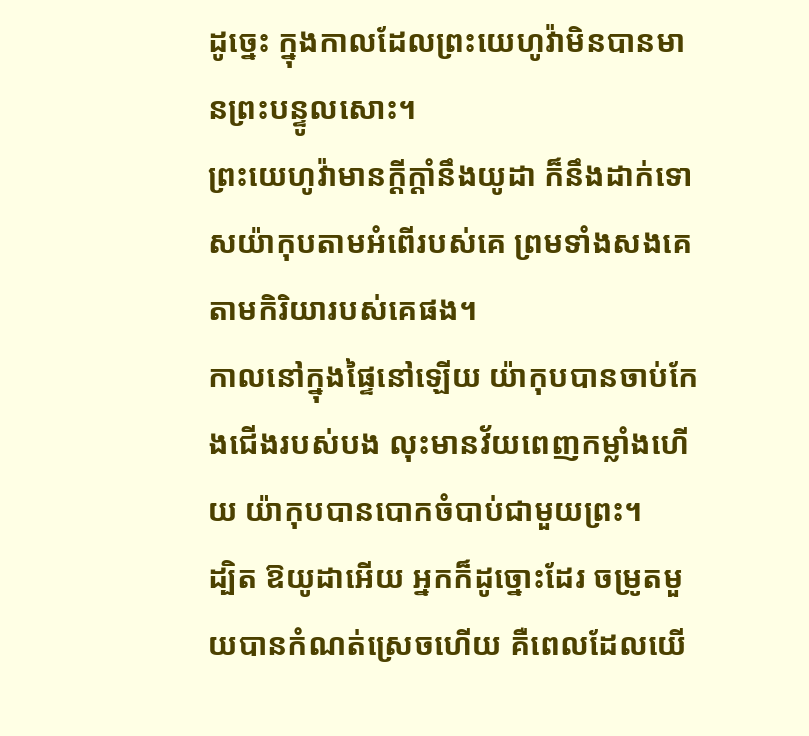ដូច្នេះ ក្នុងកាលដែលព្រះយេហូវ៉ាមិនបានមានព្រះបន្ទូលសោះ។
ព្រះយេហូវ៉ាមានក្ដីក្ដាំនឹងយូដា ក៏នឹងដាក់ទោសយ៉ាកុបតាមអំពើរបស់គេ ព្រមទាំងសងគេតាមកិរិយារបស់គេផង។
កាលនៅក្នុងផ្ទៃនៅឡើយ យ៉ាកុបបានចាប់កែងជើងរបស់បង លុះមានវ័យពេញកម្លាំងហើយ យ៉ាកុបបានបោកចំបាប់ជាមួយព្រះ។
ដ្បិត ឱយូដាអើយ អ្នកក៏ដូច្នោះដែរ ចម្រូតមួយបានកំណត់ស្រេចហើយ គឺពេលដែលយើ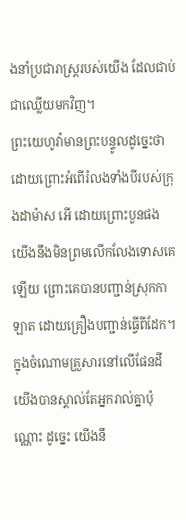ងនាំប្រជារាស្ត្ររបស់យើង ដែលជាប់ជាឈ្លើយមកវិញ។
ព្រះយេហូវ៉ាមានព្រះបន្ទូលដូច្នេះថា ដោយព្រោះអំពើរំលងទាំងបីរបស់ក្រុងដាម៉ាស អើ ដោយព្រោះបួនផង យើងនឹងមិនព្រមលើកលែងទោសគេឡើយ ព្រោះគេបានបញ្ជាន់ស្រុកកាឡាត ដោយគ្រឿងបញ្ជាន់ធ្វើពីដែក។
ក្នុងចំណោមគ្រួសារនៅលើផែនដី យើងបានស្គាល់តែអ្នករាល់គ្នាប៉ុណ្ណោះ ដូច្នេះ យើងនឹ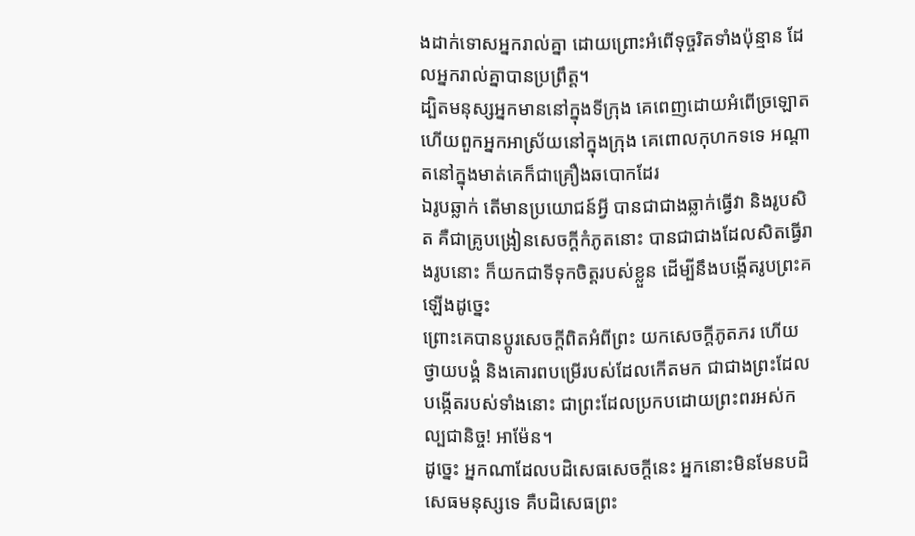ងដាក់ទោសអ្នករាល់គ្នា ដោយព្រោះអំពើទុច្ចរិតទាំងប៉ុន្មាន ដែលអ្នករាល់គ្នាបានប្រព្រឹត្ត។
ដ្បិតមនុស្សអ្នកមាននៅក្នុងទីក្រុង គេពេញដោយអំពើច្រឡោត ហើយពួកអ្នកអាស្រ័យនៅក្នុងក្រុង គេពោលកុហកទទេ អណ្ដាតនៅក្នុងមាត់គេក៏ជាគ្រឿងឆបោកដែរ
ឯរូបឆ្លាក់ តើមានប្រយោជន៍អ្វី បានជាជាងឆ្លាក់ធ្វើវា និងរូបសិត គឺជាគ្រូបង្រៀនសេចក្ដីកំភូតនោះ បានជាជាងដែលសិតធ្វើរាងរូបនោះ ក៏យកជាទីទុកចិត្តរបស់ខ្លួន ដើម្បីនឹងបង្កើតរូបព្រះគឡើងដូច្នេះ
ព្រោះគេបានប្ដូរសេចក្តីពិតអំពីព្រះ យកសេចក្តីភូតភរ ហើយថ្វាយបង្គំ និងគោរពបម្រើរបស់ដែលកើតមក ជាជាងព្រះដែលបង្កើតរបស់ទាំងនោះ ជាព្រះដែលប្រកបដោយព្រះពរអស់កល្បជានិច្ច! អាម៉ែន។
ដូច្នេះ អ្នកណាដែលបដិសេធសេចក្តីនេះ អ្នកនោះមិនមែនបដិសេធមនុស្សទេ គឺបដិសេធព្រះ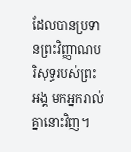ដែលបានប្រទានព្រះវិញ្ញាណបរិសុទ្ធរបស់ព្រះអង្គ មកអ្នករាល់គ្នានោះវិញ។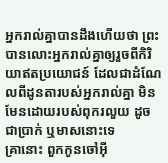អ្នករាល់គ្នាបានដឹងហើយថា ព្រះបានលោះអ្នករាល់គ្នាឲ្យរួចពីកិរិយាឥតប្រយោជន៍ ដែលជាដំណែលពីដូនតារបស់អ្នករាល់គ្នា មិនមែនដោយរបស់ពុករលួយ ដូចជាប្រាក់ ឬមាសនោះទេ
គ្រានោះ ពួកកូនចៅអ៊ី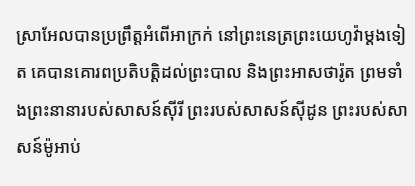ស្រាអែលបានប្រព្រឹត្តអំពើអាក្រក់ នៅព្រះនេត្រព្រះយេហូវ៉ាម្តងទៀត គេបានគោរពប្រតិបត្តិដល់ព្រះបាល និងព្រះអាសថារ៉ូត ព្រមទាំងព្រះនានារបស់សាសន៍ស៊ីរី ព្រះរបស់សាសន៍ស៊ីដូន ព្រះរបស់សាសន៍ម៉ូអាប់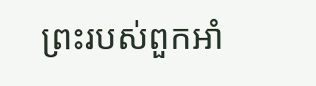ព្រះរបស់ពួកអាំ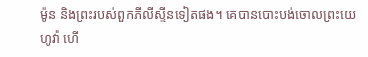ម៉ូន និងព្រះរបស់ពួកភីលីស្ទីនទៀតផង។ គេបានបោះបង់ចោលព្រះយេហូវ៉ា ហើ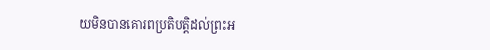យមិនបានគោរពប្រតិបត្តិដល់ព្រះអ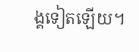ង្គទៀតឡើយ។